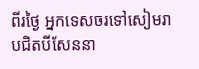ពីរថ្ងៃ អ្នកទេសចរទៅសៀមរាបជិតបីសែននា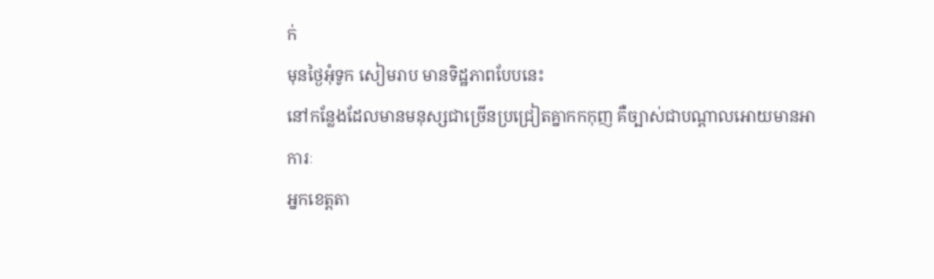ក់
មុនថ្ងៃអុំទូក សៀមរាប មានទិដ្ឋភាពបែបនេះ
នៅកន្លែងដែលមានមនុស្សជាច្រើនប្រជ្រៀតគ្នាកកកុញ គឺច្បាស់ជាបណ្ដាលអោយមានអាការៈ
អ្នកខេត្តតា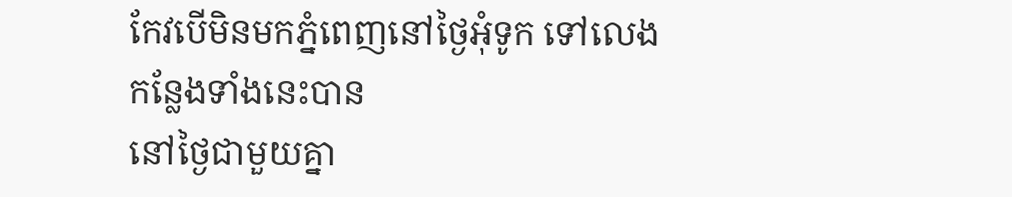កែវបើមិនមកភ្នំពេញនៅថ្ងៃអុំទូក ទៅលេងកន្លែងទាំងនេះបាន
នៅថ្ងៃជាមួយគ្នា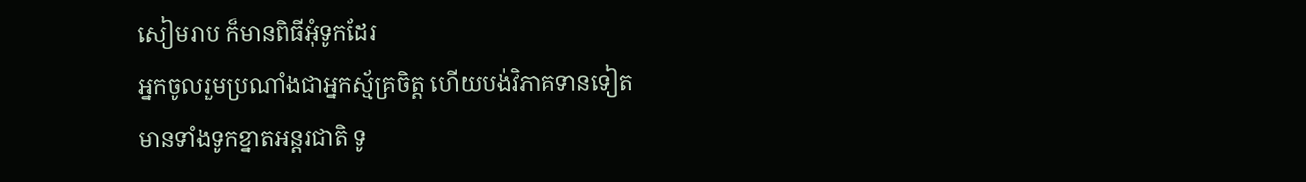សៀមរាប ក៏មានពិធីអុំទូកដែរ
អ្នកចូលរួមប្រណាំងជាអ្នកស្ម័គ្រចិត្ត ហើយបង់វិភាគទានទៀត
មានទាំងទូកខ្នាតអន្តរជាតិ ទូ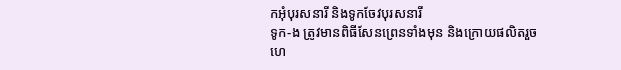កអុំបុរសនារី និងទូកចែវបុរសនារី
ទូក-ង ត្រូវមានពិធីសែនព្រេនទាំងមុន និងក្រោយផលិតរួច
ហេ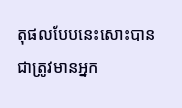តុផលបែបនេះសោះបានជាត្រូវមានអ្នក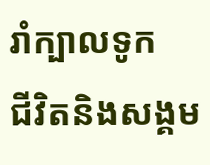រាំក្បាលទូក
ជីវិតនិងសង្គម